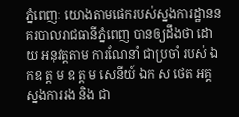ភ្នំពេញៈ យោងតាមផេករបស់ស្នងការដ្ឋាននគរបាលរាជធានីភ្នំពេញ បានឲ្យដឹងថា ដោយ អនុវត្តតាម ការណែនាំ ជាប្រចាំ របស់ ឯកឧ ត្ត ម ឧ ត្ត ម សេនីយ៍ ឯក ស ថេត អគ្គ ស្នងការរង និង ជា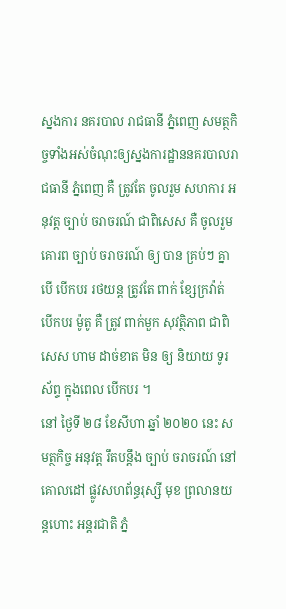ស្នងការ នគរបាល រាជធានី ភ្នំពេញ សមត្ថកិច្ចទាំងអស់ចំណុះឲ្យស្នងការដ្ឋាននគរបាលរាជធានី ភ្នំពេញ គឺ ត្រូវតែ ចូលរួម សហការ អនុវត្ត ច្បាប់ ចរាចរណ៍ ជាពិសេស គឺ ចូលរួម គោរព ច្បាប់ ចរាចរណ៍ ឲ្យ បាន គ្រប់ៗ គ្នា បើ បើកបរ រថយន្ត ត្រូវតែ ពាក់ ខ្សែក្រវ៉ាត់ បើកបរ ម៉ូតូ គឺ ត្រូវ ពាក់មួក សុវត្ថិភាព ជាពិសេស ហាម ដាច់ខាត មិន ឲ្យ និយាយ ទូរស័ព្ទ ក្នុងពេល បើកបរ ។
នៅ ថ្ងៃទី ២៨ ខែសីហា ឆ្នាំ ២០២០ នេះ សមត្ថកិច្ច អនុវត្ត រឹតបន្តឹង ច្បាប់ ចរាចរណ៍ នៅ គោលដៅ ផ្លូវសហព័ន្ធរុស្សី មុខ ព្រលានយន្តហោះ អន្តរជាតិ ភ្នំ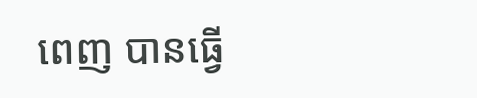ពេញ បានធ្វើ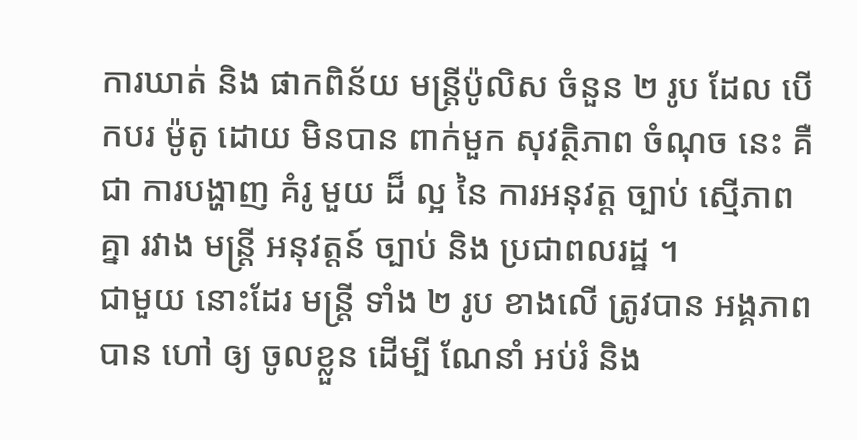ការឃាត់ និង ផាកពិន័យ មន្ត្រីប៉ូលិស ចំនួន ២ រូប ដែល បើកបរ ម៉ូតូ ដោយ មិនបាន ពាក់មួក សុវត្ថិភាព ចំណុច នេះ គឺជា ការបង្ហាញ គំរូ មួយ ដ៏ ល្អ នៃ ការអនុវត្ត ច្បាប់ ស្មើភាព គ្នា រវាង មន្ត្រី អនុវត្តន៍ ច្បាប់ និង ប្រជាពលរដ្ឋ ។
ជាមួយ នោះដែរ មន្ត្រី ទាំង ២ រូប ខាងលើ ត្រូវបាន អង្គភាព បាន ហៅ ឲ្យ ចូលខ្លួន ដើម្បី ណែនាំ អប់រំ និង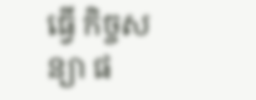ធ្វើ កិច្ចសន្យា ផ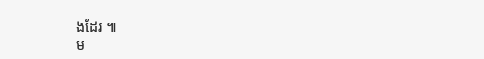ងដែរ ៕
ម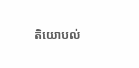តិយោបល់